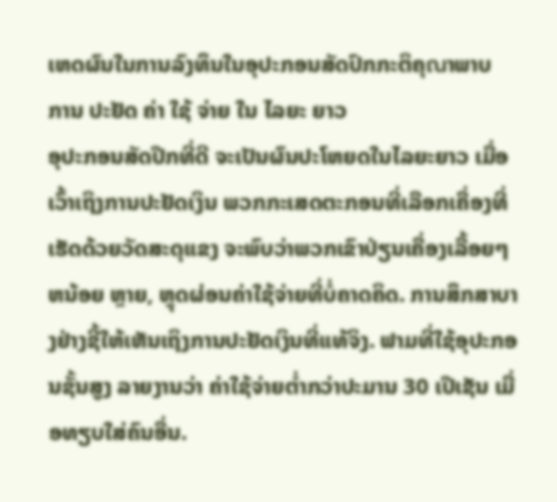ເຫດຜົນໃນການລົງທຶນໃນອຸປະກອນສັດປົກກະຕິຄຸณາພາບ
ການ ປະຢັດ ຄ່າ ໃຊ້ ຈ່າຍ ໃນ ໄລຍະ ຍາວ
ອຸປະກອນສັດປີກທີ່ດີ ຈະເປັນຜົນປະໂຫຍດໃນໄລຍະຍາວ ເມື່ອເວົ້າເຖິງການປະຢັດເງິນ ພວກກະເສດຕະກອນທີ່ເລືອກເຄື່ອງທີ່ເຮັດດ້ວຍວັດສະດຸແຂງ ຈະພົບວ່າພວກເຂົາປ່ຽນເຄື່ອງເລື້ອຍໆ ຫນ້ອຍ ຫຼາຍ, ຫຼຸດຜ່ອນຄ່າໃຊ້ຈ່າຍທີ່ບໍ່ຄາດຄິດ. ການສຶກສາບາງຢ່າງຊີ້ໃຫ້ເຫັນເຖິງການປະຢັດເງິນທີ່ແທ້ຈິງ. ຟາມທີ່ໃຊ້ອຸປະກອນຊັ້ນສູງ ລາຍງານວ່າ ຄ່າໃຊ້ຈ່າຍຕ່ຳກວ່າປະມານ 30 ເປີເຊັນ ເມື່ອທຽບໃສ່ຄົນອື່ນ.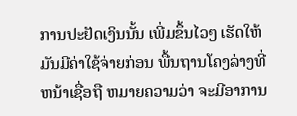ການປະຢັດເງິນນັ້ນ ເພີ່ມຂຶ້ນໄວໆ ເຮັດໃຫ້ມັນມີຄ່າໃຊ້ຈ່າຍກ່ອນ ພື້ນຖານໂຄງລ່າງທີ່ຫນ້າເຊື່ອຖື ຫມາຍຄວາມວ່າ ຈະມີອາການ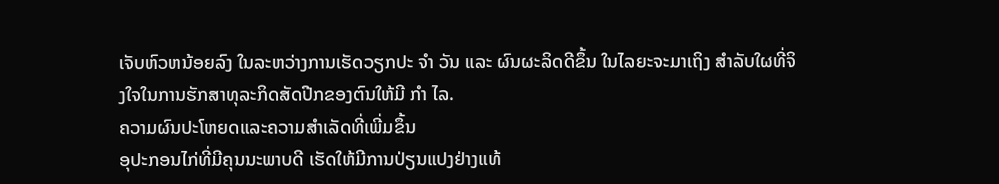ເຈັບຫົວຫນ້ອຍລົງ ໃນລະຫວ່າງການເຮັດວຽກປະ ຈໍາ ວັນ ແລະ ຜົນຜະລິດດີຂຶ້ນ ໃນໄລຍະຈະມາເຖິງ ສໍາລັບໃຜທີ່ຈິງໃຈໃນການຮັກສາທຸລະກິດສັດປີກຂອງຕົນໃຫ້ມີ ກໍາ ໄລ.
ຄວາມຜົນປະໂຫຍດແລະຄວາມສຳເລັດທີ່ເພີ່ມຂຶ້ນ
ອຸປະກອນໄກ່ທີ່ມີຄຸນນະພາບດີ ເຮັດໃຫ້ມີການປ່ຽນແປງຢ່າງແທ້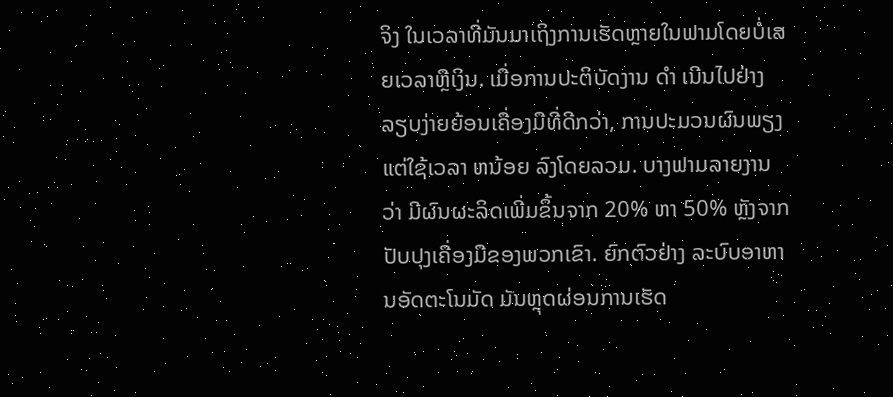ຈິງ ໃນເວລາທີ່ມັນມາເຖິງການເຮັດຫຼາຍໃນຟາມໂດຍບໍ່ເສຍເວລາຫຼືເງິນ. ເມື່ອການປະຕິບັດງານ ດໍາ ເນີນໄປຢ່າງລຽບງ່າຍຍ້ອນເຄື່ອງມືທີ່ດີກວ່າ, ການປະມວນຜົນພຽງແຕ່ໃຊ້ເວລາ ຫນ້ອຍ ລົງໂດຍລວມ. ບາງຟາມລາຍງານວ່າ ມີຜົນຜະລິດເພີ່ມຂຶ້ນຈາກ 20% ຫາ 50% ຫຼັງຈາກປັບປຸງເຄື່ອງມືຂອງພວກເຂົາ. ຍົກຕົວຢ່າງ ລະບົບອາຫານອັດຕະໂນມັດ ມັນຫຼຸດຜ່ອນການເຮັດ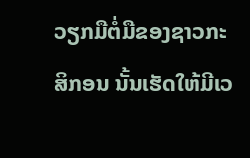ວຽກມືຕໍ່ມືຂອງຊາວກະສິກອນ ນັ້ນເຮັດໃຫ້ມີເວ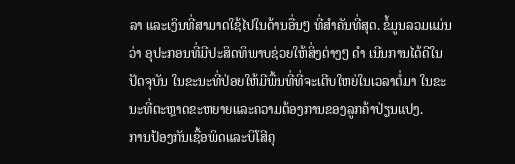ລາ ແລະເງິນທີ່ສາມາດໃຊ້ໄປໃນດ້ານອື່ນໆ ທີ່ສໍາຄັນທີ່ສຸດ. ຂໍ້ມູນລວມແມ່ນວ່າ ອຸປະກອນທີ່ມີປະສິດທິພາບຊ່ວຍໃຫ້ສິ່ງຕ່າງໆ ດໍາ ເນີນການໄດ້ດີໃນປັດຈຸບັນ ໃນຂະນະທີ່ປ່ອຍໃຫ້ມີພື້ນທີ່ທີ່ຈະເຕີບໃຫຍ່ໃນເວລາຕໍ່ມາ ໃນຂະນະທີ່ຕະຫຼາດຂະຫຍາຍແລະຄວາມຕ້ອງການຂອງລູກຄ້າປ່ຽນແປງ.
ການປ້ອງກັນເຊື້ອພິດແລະບິໂສີຄຸ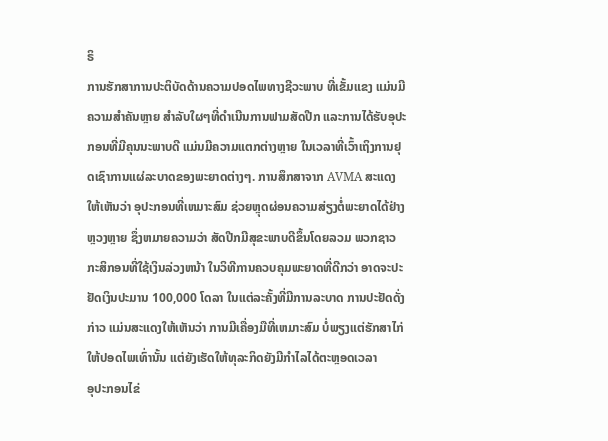ຣິ
ການຮັກສາການປະຕິບັດດ້ານຄວາມປອດໄພທາງຊີວະພາບ ທີ່ເຂັ້ມແຂງ ແມ່ນມີຄວາມສໍາຄັນຫຼາຍ ສໍາລັບໃຜໆທີ່ດໍາເນີນການຟາມສັດປີກ ແລະການໄດ້ຮັບອຸປະກອນທີ່ມີຄຸນນະພາບດີ ແມ່ນມີຄວາມແຕກຕ່າງຫຼາຍ ໃນເວລາທີ່ເວົ້າເຖິງການຢຸດເຊົາການແຜ່ລະບາດຂອງພະຍາດຕ່າງໆ. ການສຶກສາຈາກ AVMA ສະແດງໃຫ້ເຫັນວ່າ ອຸປະກອນທີ່ເຫມາະສົມ ຊ່ວຍຫຼຸດຜ່ອນຄວາມສ່ຽງຕໍ່ພະຍາດໄດ້ຢ່າງຫຼວງຫຼາຍ ຊຶ່ງຫມາຍຄວາມວ່າ ສັດປີກມີສຸຂະພາບດີຂຶ້ນໂດຍລວມ ພວກຊາວກະສິກອນທີ່ໃຊ້ເງິນລ່ວງຫນ້າ ໃນວິທີການຄວບຄຸມພະຍາດທີ່ດີກວ່າ ອາດຈະປະຢັດເງິນປະມານ 100,000 ໂດລາ ໃນແຕ່ລະຄັ້ງທີ່ມີການລະບາດ ການປະຢັດດັ່ງກ່າວ ແມ່ນສະແດງໃຫ້ເຫັນວ່າ ການມີເຄື່ອງມືທີ່ເຫມາະສົມ ບໍ່ພຽງແຕ່ຮັກສາໄກ່ໃຫ້ປອດໄພເທົ່ານັ້ນ ແຕ່ຍັງເຮັດໃຫ້ທຸລະກິດຍັງມີກໍາໄລໄດ້ຕະຫຼອດເວລາ
ອຸປະກອນໄຂ່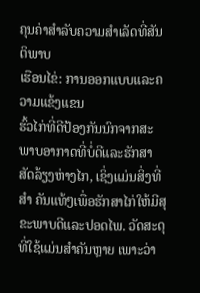ຄຸນຄ່າສຳລັບຄວາມສຳເລັດທີ່ສັນຕິພາບ
ເຮືອນໄຂ່: ການອອກແບບແລະຄວາມແຂ້ງແຂນ
ຮົ້ວໄກ່ທີ່ດີປ້ອງກັນນົກຈາກສະພາບອາກາດທີ່ບໍ່ດີແລະຮັກສາສັດລ້ຽງຫ່າງໄກ, ເຊິ່ງແມ່ນສິ່ງທີ່ ສໍາ ຄັນແທ້ໆເພື່ອຮັກສາໄກ່ໃຫ້ມີສຸຂະພາບດີແລະປອດໄພ. ວັດສະດຸທີ່ໃຊ້ແມ່ນສໍາຄັນຫຼາຍ ເພາະວ່າ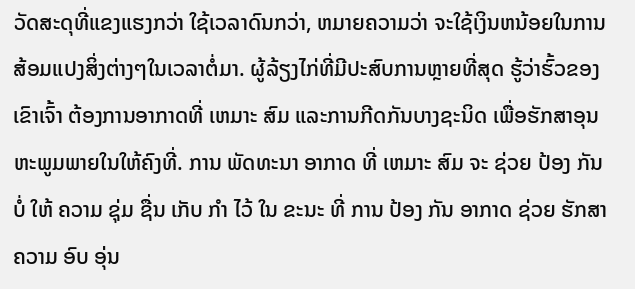ວັດສະດຸທີ່ແຂງແຮງກວ່າ ໃຊ້ເວລາດົນກວ່າ, ຫມາຍຄວາມວ່າ ຈະໃຊ້ເງິນຫນ້ອຍໃນການສ້ອມແປງສິ່ງຕ່າງໆໃນເວລາຕໍ່ມາ. ຜູ້ລ້ຽງໄກ່ທີ່ມີປະສົບການຫຼາຍທີ່ສຸດ ຮູ້ວ່າຮົ້ວຂອງເຂົາເຈົ້າ ຕ້ອງການອາກາດທີ່ ເຫມາະ ສົມ ແລະການກີດກັນບາງຊະນິດ ເພື່ອຮັກສາອຸນຫະພູມພາຍໃນໃຫ້ຄົງທີ່. ການ ພັດທະນາ ອາກາດ ທີ່ ເຫມາະ ສົມ ຈະ ຊ່ວຍ ປ້ອງ ກັນ ບໍ່ ໃຫ້ ຄວາມ ຊຸ່ມ ຊື່ນ ເກັບ ກໍາ ໄວ້ ໃນ ຂະນະ ທີ່ ການ ປ້ອງ ກັນ ອາກາດ ຊ່ວຍ ຮັກສາ ຄວາມ ອົບ ອຸ່ນ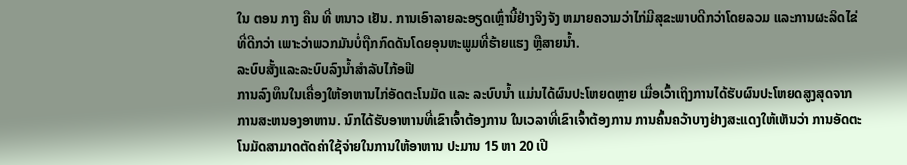ໃນ ຕອນ ກາງ ຄືນ ທີ່ ຫນາວ ເຢັນ. ການເອົາລາຍລະອຽດເຫຼົ່ານີ້ຢ່າງຈິງຈັງ ຫມາຍຄວາມວ່າໄກ່ມີສຸຂະພາບດີກວ່າໂດຍລວມ ແລະການຜະລິດໄຂ່ທີ່ດີກວ່າ ເພາະວ່າພວກມັນບໍ່ຖືກກົດດັນໂດຍອຸນຫະພູມທີ່ຮ້າຍແຮງ ຫຼືສາຍນ້ຳ.
ລະບົບສັ້ງແລະລະບົບລົງນ້ຳສຳລັບໄກ້ອຟີ
ການລົງທຶນໃນເຄື່ອງໃຫ້ອາຫານໄກ່ອັດຕະໂນມັດ ແລະ ລະບົບນ້ຳ ແມ່ນໄດ້ຜົນປະໂຫຍດຫຼາຍ ເມື່ອເວົ້າເຖິງການໄດ້ຮັບຜົນປະໂຫຍດສູງສຸດຈາກການສະຫນອງອາຫານ. ນົກໄດ້ຮັບອາຫານທີ່ເຂົາເຈົ້າຕ້ອງການ ໃນເວລາທີ່ເຂົາເຈົ້າຕ້ອງການ ການຄົ້ນຄວ້າບາງຢ່າງສະແດງໃຫ້ເຫັນວ່າ ການອັດຕະໂນມັດສາມາດຕັດຄ່າໃຊ້ຈ່າຍໃນການໃຫ້ອາຫານ ປະມານ 15 ຫາ 20 ເປີ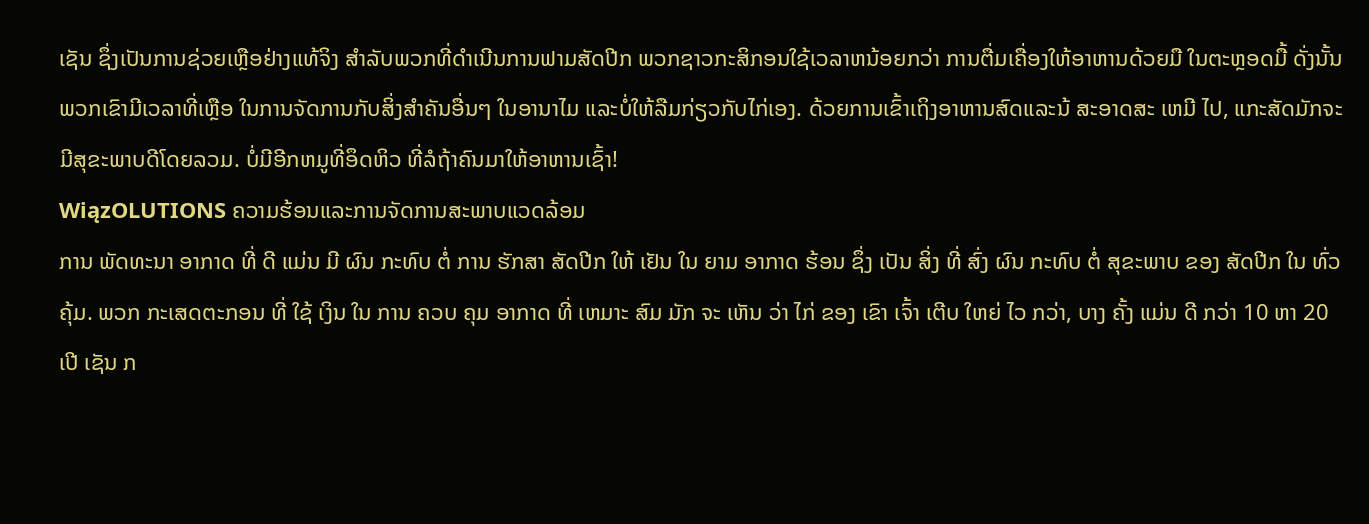ເຊັນ ຊຶ່ງເປັນການຊ່ວຍເຫຼືອຢ່າງແທ້ຈິງ ສໍາລັບພວກທີ່ດໍາເນີນການຟາມສັດປີກ ພວກຊາວກະສິກອນໃຊ້ເວລາຫນ້ອຍກວ່າ ການຕື່ມເຄື່ອງໃຫ້ອາຫານດ້ວຍມື ໃນຕະຫຼອດມື້ ດັ່ງນັ້ນພວກເຂົາມີເວລາທີ່ເຫຼືອ ໃນການຈັດການກັບສິ່ງສໍາຄັນອື່ນໆ ໃນອານາໄມ ແລະບໍ່ໃຫ້ລືມກ່ຽວກັບໄກ່ເອງ. ດ້ວຍການເຂົ້າເຖິງອາຫານສົດແລະນ້ ສະອາດສະ ເຫມີ ໄປ, ແກະສັດມັກຈະມີສຸຂະພາບດີໂດຍລວມ. ບໍ່ມີອີກຫມູທີ່ອຶດຫິວ ທີ່ລໍຖ້າຄົນມາໃຫ້ອາຫານເຊົ້າ!
WiązOLUTIONS ຄວາມຮ້ອນແລະການຈັດການສະພາບແວດລ້ອມ
ການ ພັດທະນາ ອາກາດ ທີ່ ດີ ແມ່ນ ມີ ຜົນ ກະທົບ ຕໍ່ ການ ຮັກສາ ສັດປີກ ໃຫ້ ເຢັນ ໃນ ຍາມ ອາກາດ ຮ້ອນ ຊຶ່ງ ເປັນ ສິ່ງ ທີ່ ສົ່ງ ຜົນ ກະທົບ ຕໍ່ ສຸຂະພາບ ຂອງ ສັດປີກ ໃນ ທົ່ວ ຄຸ້ມ. ພວກ ກະເສດຕະກອນ ທີ່ ໃຊ້ ເງິນ ໃນ ການ ຄວບ ຄຸມ ອາກາດ ທີ່ ເຫມາະ ສົມ ມັກ ຈະ ເຫັນ ວ່າ ໄກ່ ຂອງ ເຂົາ ເຈົ້າ ເຕີບ ໃຫຍ່ ໄວ ກວ່າ, ບາງ ຄັ້ງ ແມ່ນ ດີ ກວ່າ 10 ຫາ 20 ເປີ ເຊັນ ກ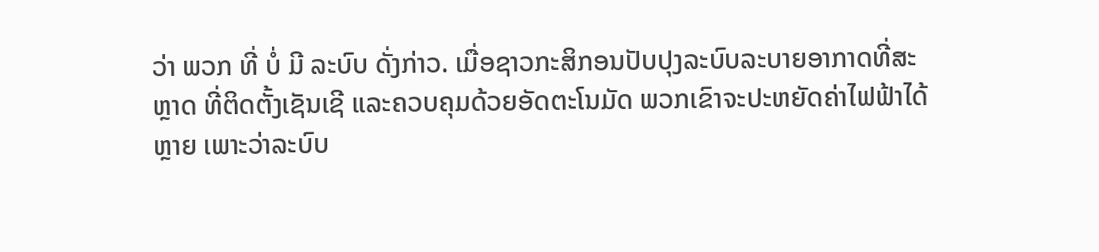ວ່າ ພວກ ທີ່ ບໍ່ ມີ ລະບົບ ດັ່ງກ່າວ. ເມື່ອຊາວກະສິກອນປັບປຸງລະບົບລະບາຍອາກາດທີ່ສະຫຼາດ ທີ່ຕິດຕັ້ງເຊັນເຊີ ແລະຄວບຄຸມດ້ວຍອັດຕະໂນມັດ ພວກເຂົາຈະປະຫຍັດຄ່າໄຟຟ້າໄດ້ຫຼາຍ ເພາະວ່າລະບົບ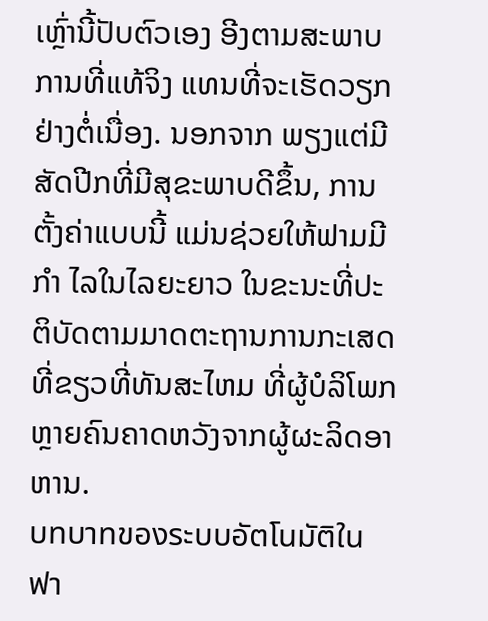ເຫຼົ່ານີ້ປັບຕົວເອງ ອີງຕາມສະພາບການທີ່ແທ້ຈິງ ແທນທີ່ຈະເຮັດວຽກຢ່າງຕໍ່ເນື່ອງ. ນອກຈາກ ພຽງແຕ່ມີສັດປີກທີ່ມີສຸຂະພາບດີຂຶ້ນ, ການຕັ້ງຄ່າແບບນີ້ ແມ່ນຊ່ວຍໃຫ້ຟາມມີ ກໍາ ໄລໃນໄລຍະຍາວ ໃນຂະນະທີ່ປະຕິບັດຕາມມາດຕະຖານການກະເສດທີ່ຂຽວທີ່ທັນສະໄຫມ ທີ່ຜູ້ບໍລິໂພກຫຼາຍຄົນຄາດຫວັງຈາກຜູ້ຜະລິດອາຫານ.
บทบาทของระบบอัตโนมัติในฟา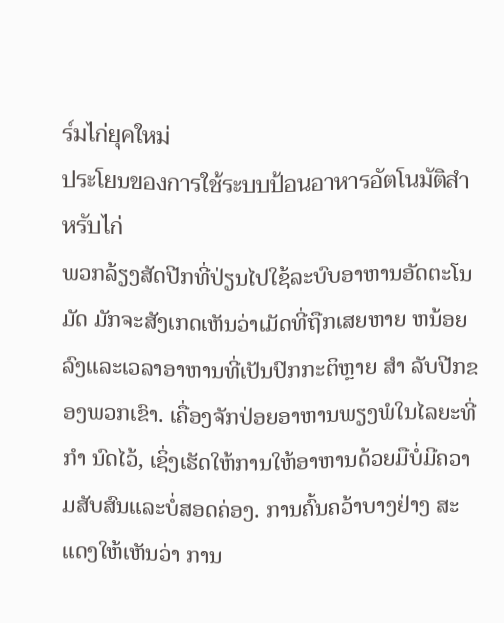ร์มไก่ยุคใหม่
ประโยນของการใช้ระบบป้อนอาหารอัตโนมัติสำหรับไก่
ພວກລ້ຽງສັດປີກທີ່ປ່ຽນໄປໃຊ້ລະບົບອາຫານອັດຕະໂນມັດ ມັກຈະສັງເກດເຫັນວ່າເມັດທີ່ຖືກເສຍຫາຍ ຫນ້ອຍ ລົງແລະເວລາອາຫານທີ່ເປັນປົກກະຕິຫຼາຍ ສໍາ ລັບປີກຂອງພວກເຂົາ. ເຄື່ອງຈັກປ່ອຍອາຫານພຽງພໍໃນໄລຍະທີ່ ກໍາ ນົດໄວ້, ເຊິ່ງເຮັດໃຫ້ການໃຫ້ອາຫານດ້ວຍມືບໍ່ມີຄວາມສັບສົນແລະບໍ່ສອດຄ່ອງ. ການຄົ້ນຄວ້າບາງຢ່າງ ສະແດງໃຫ້ເຫັນວ່າ ການ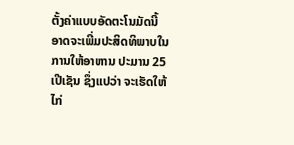ຕັ້ງຄ່າແບບອັດຕະໂນມັດນີ້ ອາດຈະເພີ່ມປະສິດທິພາບໃນການໃຫ້ອາຫານ ປະມານ 25 ເປີເຊັນ ຊຶ່ງແປວ່າ ຈະເຮັດໃຫ້ໄກ່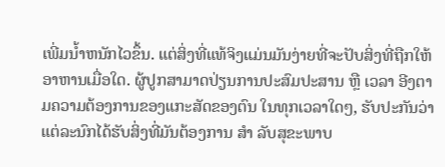ເພີ່ມນໍ້າຫນັກໄວຂຶ້ນ. ແຕ່ສິ່ງທີ່ແທ້ຈິງແມ່ນມັນງ່າຍທີ່ຈະປັບສິ່ງທີ່ຖືກໃຫ້ອາຫານເມື່ອໃດ. ຜູ້ປູກສາມາດປ່ຽນການປະສົມປະສານ ຫຼື ເວລາ ອີງຕາມຄວາມຕ້ອງການຂອງແກະສັດຂອງຕົນ ໃນທຸກເວລາໃດໆ, ຮັບປະກັນວ່າແຕ່ລະນົກໄດ້ຮັບສິ່ງທີ່ມັນຕ້ອງການ ສໍາ ລັບສຸຂະພາບ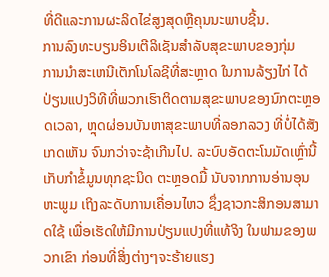ທີ່ດີແລະການຜະລິດໄຂ່ສູງສຸດຫຼືຄຸນນະພາບຊີ້ນ.
ການລົງທະບຽນອິນເຕີລິເຊັນສໍາລັບສຸຂະພາບຂອງກຸ່ມ
ການນໍາສະເຫນີເຕັກໂນໂລຊີທີ່ສະຫຼາດ ໃນການລ້ຽງໄກ່ ໄດ້ປ່ຽນແປງວິທີທີ່ພວກເຮົາຕິດຕາມສຸຂະພາບຂອງນົກຕະຫຼອດເວລາ, ຫຼຸດຜ່ອນບັນຫາສຸຂະພາບທີ່ລອກລວງ ທີ່ບໍ່ໄດ້ສັງເກດເຫັນ ຈົນກວ່າຈະຊ້າເກີນໄປ. ລະບົບອັດຕະໂນມັດເຫຼົ່ານີ້ ເກັບກໍາຂໍ້ມູນທຸກຊະນິດ ຕະຫຼອດມື້ ນັບຈາກການອ່ານອຸນຫະພູມ ເຖິງລະດັບການເຄື່ອນໄຫວ ຊຶ່ງຊາວກະສິກອນສາມາດໃຊ້ ເພື່ອເຮັດໃຫ້ມີການປ່ຽນແປງທີ່ແທ້ຈິງ ໃນຟາມຂອງພວກເຂົາ ກ່ອນທີ່ສິ່ງຕ່າງໆຈະຮ້າຍແຮງ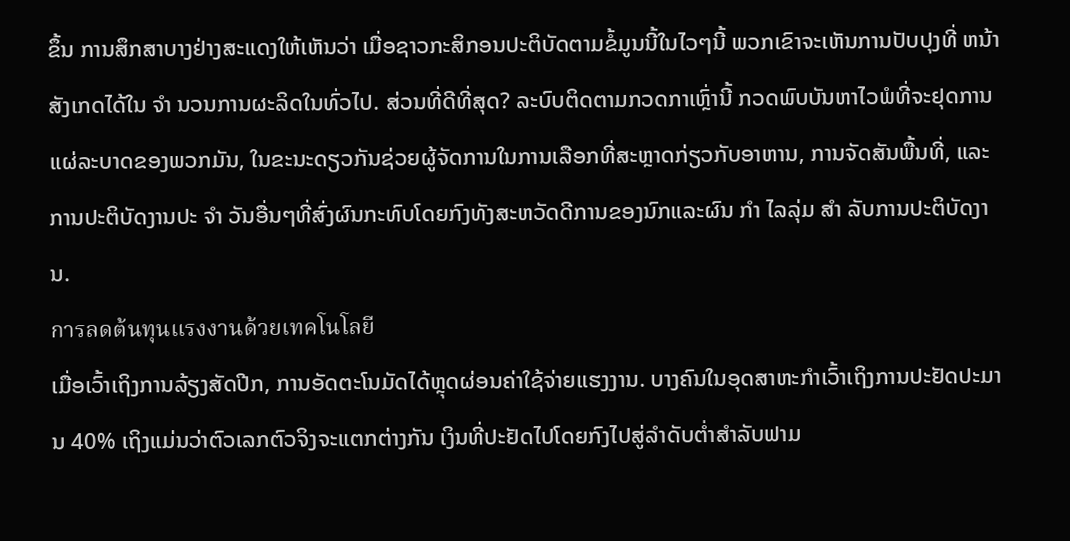ຂຶ້ນ ການສຶກສາບາງຢ່າງສະແດງໃຫ້ເຫັນວ່າ ເມື່ອຊາວກະສິກອນປະຕິບັດຕາມຂໍ້ມູນນີ້ໃນໄວໆນີ້ ພວກເຂົາຈະເຫັນການປັບປຸງທີ່ ຫນ້າ ສັງເກດໄດ້ໃນ ຈໍາ ນວນການຜະລິດໃນທົ່ວໄປ. ສ່ວນທີ່ດີທີ່ສຸດ? ລະບົບຕິດຕາມກວດກາເຫຼົ່ານີ້ ກວດພົບບັນຫາໄວພໍທີ່ຈະຢຸດການແຜ່ລະບາດຂອງພວກມັນ, ໃນຂະນະດຽວກັນຊ່ວຍຜູ້ຈັດການໃນການເລືອກທີ່ສະຫຼາດກ່ຽວກັບອາຫານ, ການຈັດສັນພື້ນທີ່, ແລະການປະຕິບັດງານປະ ຈໍາ ວັນອື່ນໆທີ່ສົ່ງຜົນກະທົບໂດຍກົງທັງສະຫວັດດີການຂອງນົກແລະຜົນ ກໍາ ໄລລຸ່ມ ສໍາ ລັບການປະຕິບັດງານ.
การลดต้นทุนแรงงานด้วยเทคโนโลยี
ເມື່ອເວົ້າເຖິງການລ້ຽງສັດປີກ, ການອັດຕະໂນມັດໄດ້ຫຼຸດຜ່ອນຄ່າໃຊ້ຈ່າຍແຮງງານ. ບາງຄົນໃນອຸດສາຫະກໍາເວົ້າເຖິງການປະຢັດປະມານ 40% ເຖິງແມ່ນວ່າຕົວເລກຕົວຈິງຈະແຕກຕ່າງກັນ ເງິນທີ່ປະຢັດໄປໂດຍກົງໄປສູ່ລໍາດັບຕ່ຳສໍາລັບຟາມ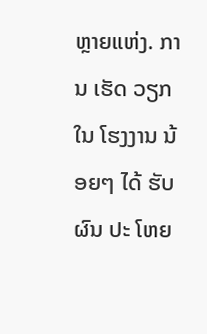ຫຼາຍແຫ່ງ. ການ ເຮັດ ວຽກ ໃນ ໂຮງງານ ນ້ອຍໆ ໄດ້ ຮັບ ຜົນ ປະ ໂຫຍ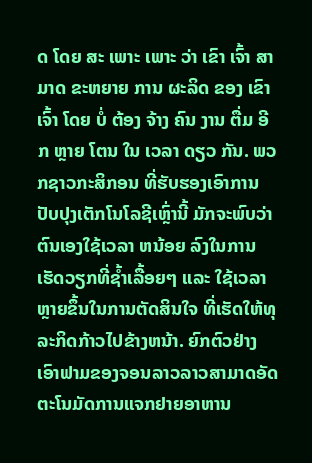ດ ໂດຍ ສະ ເພາະ ເພາະ ວ່າ ເຂົາ ເຈົ້າ ສາມາດ ຂະຫຍາຍ ການ ຜະລິດ ຂອງ ເຂົາ ເຈົ້າ ໂດຍ ບໍ່ ຕ້ອງ ຈ້າງ ຄົນ ງານ ຕື່ມ ອີກ ຫຼາຍ ໂຕນ ໃນ ເວລາ ດຽວ ກັນ. ພວກຊາວກະສິກອນ ທີ່ຮັບຮອງເອົາການປັບປຸງເຕັກໂນໂລຊີເຫຼົ່ານີ້ ມັກຈະພົບວ່າ ຕົນເອງໃຊ້ເວລາ ຫນ້ອຍ ລົງໃນການເຮັດວຽກທີ່ຊ້ຳເລື້ອຍໆ ແລະ ໃຊ້ເວລາຫຼາຍຂຶ້ນໃນການຕັດສິນໃຈ ທີ່ເຮັດໃຫ້ທຸລະກິດກ້າວໄປຂ້າງຫນ້າ. ຍົກຕົວຢ່າງເອົາຟາມຂອງຈອນລາວລາວສາມາດອັດຕະໂນມັດການແຈກຢາຍອາຫານ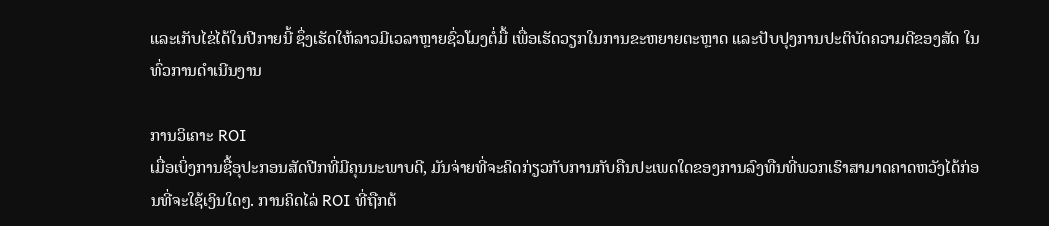ແລະເກັບໄຂ່ໄດ້ໃນປີກາຍນີ້ ຊຶ່ງເຮັດໃຫ້ລາວມີເວລາຫຼາຍຊົ່ວໂມງຕໍ່ມື້ ເພື່ອເຮັດວຽກໃນການຂະຫຍາຍຕະຫຼາດ ແລະປັບປຸງການປະຕິບັດຄວາມດີຂອງສັດ ໃນທົ່ວການດໍາເນີນງານ

ການວິເຄາະ ROI
ເມື່ອເບິ່ງການຊື້ອຸປະກອນສັດປີກທີ່ມີຄຸນນະພາບດີ, ມັນຈ່າຍທີ່ຈະຄິດກ່ຽວກັບການກັບຄືນປະເພດໃດຂອງການລົງທືນທີ່ພວກເຮົາສາມາດຄາດຫວັງໄດ້ກ່ອນທີ່ຈະໃຊ້ເງິນໃດໆ. ການຄິດໄລ່ ROI ທີ່ຖືກຕ້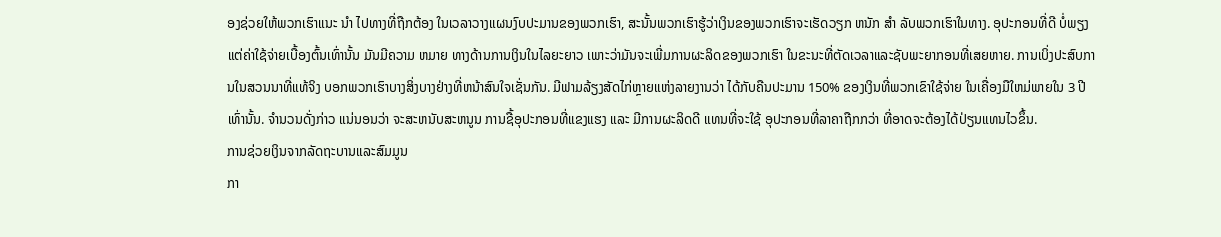ອງຊ່ວຍໃຫ້ພວກເຮົາແນະ ນໍາ ໄປທາງທີ່ຖືກຕ້ອງ ໃນເວລາວາງແຜນງົບປະມານຂອງພວກເຮົາ, ສະນັ້ນພວກເຮົາຮູ້ວ່າເງິນຂອງພວກເຮົາຈະເຮັດວຽກ ຫນັກ ສໍາ ລັບພວກເຮົາໃນທາງ. ອຸປະກອນທີ່ດີ ບໍ່ພຽງແຕ່ຄ່າໃຊ້ຈ່າຍເບື້ອງຕົ້ນເທົ່ານັ້ນ ມັນມີຄວາມ ຫມາຍ ທາງດ້ານການເງິນໃນໄລຍະຍາວ ເພາະວ່າມັນຈະເພີ່ມການຜະລິດຂອງພວກເຮົາ ໃນຂະນະທີ່ຕັດເວລາແລະຊັບພະຍາກອນທີ່ເສຍຫາຍ. ການເບິ່ງປະສົບການໃນສວນນາທີ່ແທ້ຈິງ ບອກພວກເຮົາບາງສິ່ງບາງຢ່າງທີ່ຫນ້າສົນໃຈເຊັ່ນກັນ. ມີຟາມລ້ຽງສັດໄກ່ຫຼາຍແຫ່ງລາຍງານວ່າ ໄດ້ກັບຄືນປະມານ 150% ຂອງເງິນທີ່ພວກເຂົາໃຊ້ຈ່າຍ ໃນເຄື່ອງມືໃຫມ່ພາຍໃນ 3 ປີເທົ່ານັ້ນ. ຈໍານວນດັ່ງກ່າວ ແນ່ນອນວ່າ ຈະສະຫນັບສະຫນູນ ການຊື້ອຸປະກອນທີ່ແຂງແຮງ ແລະ ມີການຜະລິດດີ ແທນທີ່ຈະໃຊ້ ອຸປະກອນທີ່ລາຄາຖືກກວ່າ ທີ່ອາດຈະຕ້ອງໄດ້ປ່ຽນແທນໄວຂຶ້ນ.
ການຊ່ວຍເງິນຈາກລັດຖະບານແລະສົມມູນ
ກາ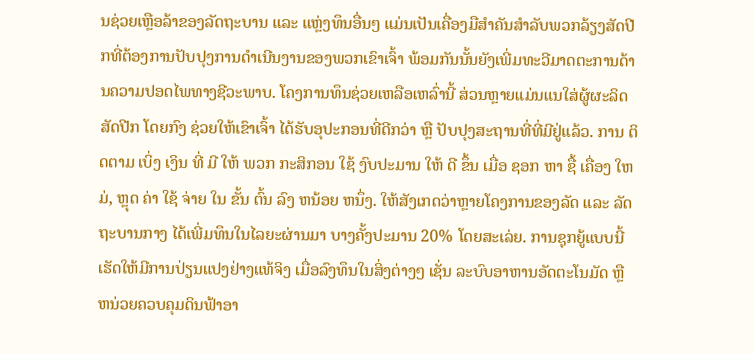ນຊ່ວຍເຫຼືອລ້າຂອງລັດຖະບານ ແລະ ແຫຼ່ງທຶນອື່ນໆ ແມ່ນເປັນເຄື່ອງມືສໍາຄັນສໍາລັບພວກລ້ຽງສັດປີກທີ່ຕ້ອງການປັບປຸງການດໍາເນີນງານຂອງພວກເຂົາເຈົ້າ ພ້ອມກັນນັ້ນຍັງເພີ່ມທະວີມາດຕະການດ້ານຄວາມປອດໄພທາງຊີວະພາບ. ໂຄງການທຶນຊ່ວຍເຫລືອເຫລົ່ານີ້ ສ່ວນຫຼາຍແມ່ນແນໃສ່ຜູ້ຜະລິດສັດປີກ ໂດຍກົງ ຊ່ວຍໃຫ້ເຂົາເຈົ້າ ໄດ້ຮັບອຸປະກອນທີ່ດີກວ່າ ຫຼື ປັບປຸງສະຖານທີ່ທີ່ມີຢູ່ແລ້ວ. ການ ຕິດຕາມ ເບິ່ງ ເງິນ ທີ່ ມີ ໃຫ້ ພວກ ກະສິກອນ ໃຊ້ ງົບປະມານ ໃຫ້ ດີ ຂຶ້ນ ເມື່ອ ຊອກ ຫາ ຊື້ ເຄື່ອງ ໃຫມ່, ຫຼຸດ ຄ່າ ໃຊ້ ຈ່າຍ ໃນ ຂັ້ນ ຕົ້ນ ລົງ ຫນ້ອຍ ຫນຶ່ງ. ໃຫ້ສັງເກດວ່າຫຼາຍໂຄງການຂອງລັດ ແລະ ລັດຖະບານກາງ ໄດ້ເພີ່ມທຶນໃນໄລຍະຜ່ານມາ ບາງຄັ້ງປະມານ 20% ໂດຍສະເລ່ຍ. ການຊຸກຍູ້ແບບນີ້ ເຮັດໃຫ້ມີການປ່ຽນແປງຢ່າງແທ້ຈິງ ເມື່ອລົງທຶນໃນສິ່ງຕ່າງໆ ເຊັ່ນ ລະບົບອາຫານອັດຕະໂນມັດ ຫຼື ຫນ່ວຍຄວບຄຸມດິນຟ້າອາ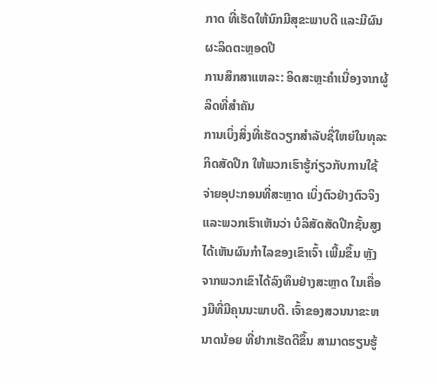ກາດ ທີ່ເຮັດໃຫ້ນົກມີສຸຂະພາບດີ ແລະມີຜົນຜະລິດຕະຫຼອດປີ
ການສຶກສາແຫລະ: ອິດສະຫຼະຄຳເນື່ອງຈາກຜູ້ລິດທີ່ສຳຄັນ
ການເບິ່ງສິ່ງທີ່ເຮັດວຽກສໍາລັບຊື່ໃຫຍ່ໃນທຸລະກິດສັດປີກ ໃຫ້ພວກເຮົາຮູ້ກ່ຽວກັບການໃຊ້ຈ່າຍອຸປະກອນທີ່ສະຫຼາດ ເບິ່ງຕົວຢ່າງຕົວຈິງ ແລະພວກເຮົາເຫັນວ່າ ບໍລິສັດສັດປີກຊັ້ນສູງ ໄດ້ເຫັນຜົນກໍາໄລຂອງເຂົາເຈົ້າ ເພີ້ມຂຶ້ນ ຫຼັງຈາກພວກເຂົາໄດ້ລົງທຶນຢ່າງສະຫຼາດ ໃນເຄື່ອງມືທີ່ມີຄຸນນະພາບດີ. ເຈົ້າຂອງສວນນາຂະຫນາດນ້ອຍ ທີ່ຢາກເຮັດດີຂຶ້ນ ສາມາດຮຽນຮູ້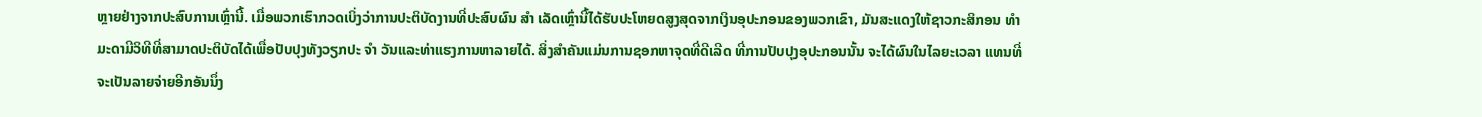ຫຼາຍຢ່າງຈາກປະສົບການເຫຼົ່ານີ້. ເມື່ອພວກເຮົາກວດເບິ່ງວ່າການປະຕິບັດງານທີ່ປະສົບຜົນ ສໍາ ເລັດເຫຼົ່ານີ້ໄດ້ຮັບປະໂຫຍດສູງສຸດຈາກເງິນອຸປະກອນຂອງພວກເຂົາ, ມັນສະແດງໃຫ້ຊາວກະສິກອນ ທໍາ ມະດາມີວິທີທີ່ສາມາດປະຕິບັດໄດ້ເພື່ອປັບປຸງທັງວຽກປະ ຈໍາ ວັນແລະທ່າແຮງການຫາລາຍໄດ້. ສິ່ງສໍາຄັນແມ່ນການຊອກຫາຈຸດທີ່ດີເລີດ ທີ່ການປັບປຸງອຸປະກອນນັ້ນ ຈະໄດ້ຜົນໃນໄລຍະເວລາ ແທນທີ່ຈະເປັນລາຍຈ່າຍອີກອັນນຶ່ງ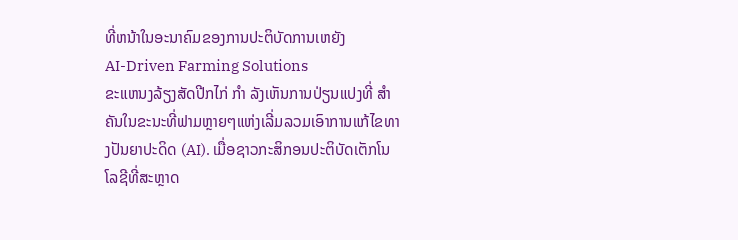ທີ່ຫນ້າໃນອະນາຄົມຂອງການປະຕິບັດການເຫຍັງ
AI-Driven Farming Solutions
ຂະແຫນງລ້ຽງສັດປີກໄກ່ ກໍາ ລັງເຫັນການປ່ຽນແປງທີ່ ສໍາ ຄັນໃນຂະນະທີ່ຟາມຫຼາຍໆແຫ່ງເລີ່ມລວມເອົາການແກ້ໄຂທາງປັນຍາປະດິດ (AI). ເມື່ອຊາວກະສິກອນປະຕິບັດເຕັກໂນໂລຊີທີ່ສະຫຼາດ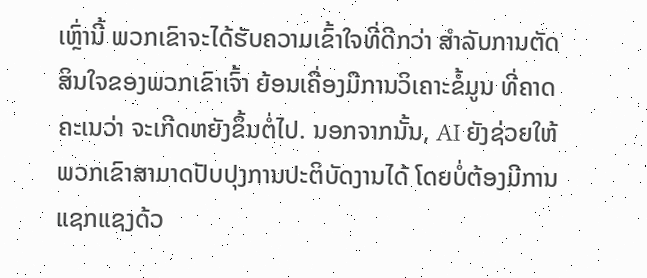ເຫຼົ່ານີ້ ພວກເຂົາຈະໄດ້ຮັບຄວາມເຂົ້າໃຈທີ່ດີກວ່າ ສໍາລັບການຕັດສິນໃຈຂອງພວກເຂົາເຈົ້າ ຍ້ອນເຄື່ອງມືການວິເຄາະຂໍ້ມູນ ທີ່ຄາດຄະເນວ່າ ຈະເກີດຫຍັງຂຶ້ນຕໍ່ໄປ. ນອກຈາກນັ້ນ, AI ຍັງຊ່ວຍໃຫ້ພວກເຂົາສາມາດປັບປຸງການປະຕິບັດງານໄດ້ ໂດຍບໍ່ຕ້ອງມີການແຊກແຊງດ້ວ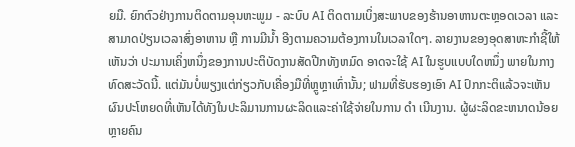ຍມື. ຍົກຕົວຢ່າງການຕິດຕາມອຸນຫະພູມ - ລະບົບ AI ຕິດຕາມເບິ່ງສະພາບຂອງຮ້ານອາຫານຕະຫຼອດເວລາ ແລະ ສາມາດປ່ຽນເວລາສົ່ງອາຫານ ຫຼື ການມີນ້ຳ ອີງຕາມຄວາມຕ້ອງການໃນເວລາໃດໆ. ລາຍງານຂອງອຸດສາຫະກໍາຊີ້ໃຫ້ເຫັນວ່າ ປະມານເຄິ່ງຫນຶ່ງຂອງການປະຕິບັດງານສັດປີກທັງຫມົດ ອາດຈະໃຊ້ AI ໃນຮູບແບບໃດຫນຶ່ງ ພາຍໃນກາງທົດສະວັດນີ້. ແຕ່ມັນບໍ່ພຽງແຕ່ກ່ຽວກັບເຄື່ອງມືທີ່ຫຼູຫຼາເທົ່ານັ້ນ; ຟາມທີ່ຮັບຮອງເອົາ AI ປົກກະຕິແລ້ວຈະເຫັນຜົນປະໂຫຍດທີ່ເຫັນໄດ້ທັງໃນປະລິມານການຜະລິດແລະຄ່າໃຊ້ຈ່າຍໃນການ ດໍາ ເນີນງານ. ຜູ້ຜະລິດຂະຫນາດນ້ອຍຫຼາຍຄົນ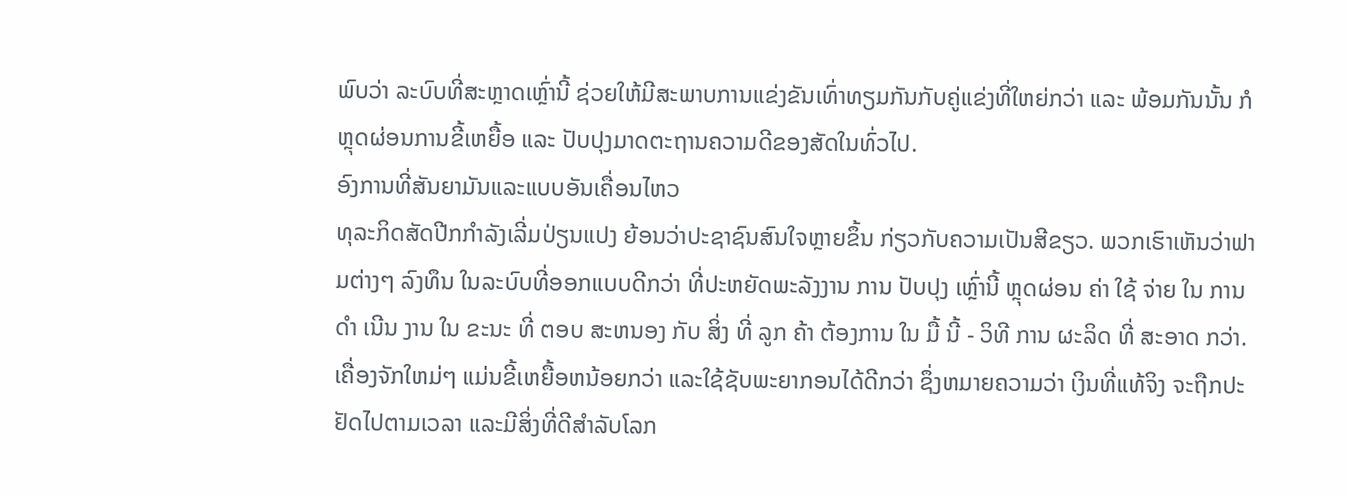ພົບວ່າ ລະບົບທີ່ສະຫຼາດເຫຼົ່ານີ້ ຊ່ວຍໃຫ້ມີສະພາບການແຂ່ງຂັນເທົ່າທຽມກັນກັບຄູ່ແຂ່ງທີ່ໃຫຍ່ກວ່າ ແລະ ພ້ອມກັນນັ້ນ ກໍຫຼຸດຜ່ອນການຂີ້ເຫຍື້ອ ແລະ ປັບປຸງມາດຕະຖານຄວາມດີຂອງສັດໃນທົ່ວໄປ.
ອົງການທີ່ສັນຍາມັນແລະແບບອັນເຄື່ອນໄຫວ
ທຸລະກິດສັດປີກກໍາລັງເລີ່ມປ່ຽນແປງ ຍ້ອນວ່າປະຊາຊົນສົນໃຈຫຼາຍຂຶ້ນ ກ່ຽວກັບຄວາມເປັນສີຂຽວ. ພວກເຮົາເຫັນວ່າຟາມຕ່າງໆ ລົງທຶນ ໃນລະບົບທີ່ອອກແບບດີກວ່າ ທີ່ປະຫຍັດພະລັງງານ ການ ປັບປຸງ ເຫຼົ່ານີ້ ຫຼຸດຜ່ອນ ຄ່າ ໃຊ້ ຈ່າຍ ໃນ ການ ດໍາ ເນີນ ງານ ໃນ ຂະນະ ທີ່ ຕອບ ສະຫນອງ ກັບ ສິ່ງ ທີ່ ລູກ ຄ້າ ຕ້ອງການ ໃນ ມື້ ນີ້ - ວິທີ ການ ຜະລິດ ທີ່ ສະອາດ ກວ່າ. ເຄື່ອງຈັກໃຫມ່ໆ ແມ່ນຂີ້ເຫຍື້ອຫນ້ອຍກວ່າ ແລະໃຊ້ຊັບພະຍາກອນໄດ້ດີກວ່າ ຊຶ່ງຫມາຍຄວາມວ່າ ເງິນທີ່ແທ້ຈິງ ຈະຖືກປະຢັດໄປຕາມເວລາ ແລະມີສິ່ງທີ່ດີສໍາລັບໂລກ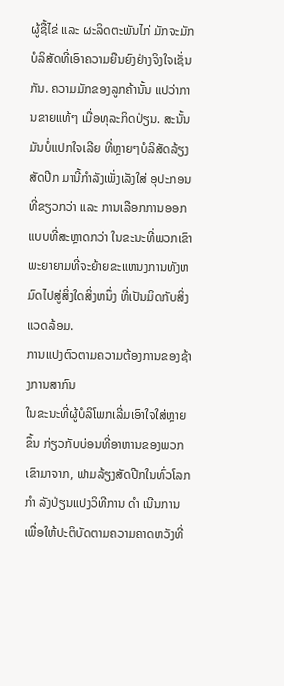ຜູ້ຊື້ໄຂ່ ແລະ ຜະລິດຕະພັນໄກ່ ມັກຈະມັກບໍລິສັດທີ່ເອົາຄວາມຍືນຍົງຢ່າງຈິງໃຈເຊັ່ນກັນ. ຄວາມມັກຂອງລູກຄ້ານັ້ນ ແປວ່າການຂາຍແທ້ໆ ເມື່ອທຸລະກິດປ່ຽນ. ສະນັ້ນ ມັນບໍ່ແປກໃຈເລີຍ ທີ່ຫຼາຍໆບໍລິສັດລ້ຽງສັດປີກ ມານີ້ກໍາລັງເພັ່ງເລັງໃສ່ ອຸປະກອນທີ່ຂຽວກວ່າ ແລະ ການເລືອກການອອກແບບທີ່ສະຫຼາດກວ່າ ໃນຂະນະທີ່ພວກເຂົາພະຍາຍາມທີ່ຈະຍ້າຍຂະແຫນງການທັງຫມົດໄປສູ່ສິ່ງໃດສິ່ງຫນຶ່ງ ທີ່ເປັນມິດກັບສິ່ງແວດລ້ອມ.
ການແປງຕົວຕາມຄວາມຕ້ອງການຂອງຊ້າງການສາກົນ
ໃນຂະນະທີ່ຜູ້ບໍລິໂພກເລີ່ມເອົາໃຈໃສ່ຫຼາຍຂຶ້ນ ກ່ຽວກັບບ່ອນທີ່ອາຫານຂອງພວກເຂົາມາຈາກ, ຟາມລ້ຽງສັດປີກໃນທົ່ວໂລກ ກໍາ ລັງປ່ຽນແປງວິທີການ ດໍາ ເນີນການເພື່ອໃຫ້ປະຕິບັດຕາມຄວາມຄາດຫວັງທີ່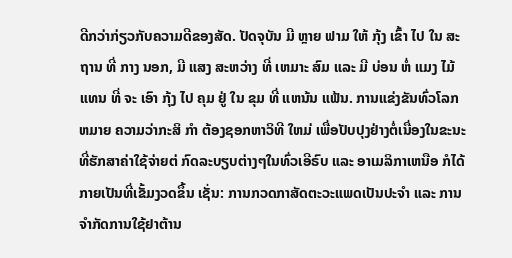ດີກວ່າກ່ຽວກັບຄວາມດີຂອງສັດ. ປັດຈຸບັນ ມີ ຫຼາຍ ຟາມ ໃຫ້ ກຸ້ງ ເຂົ້າ ໄປ ໃນ ສະ ຖານ ທີ່ ກາງ ນອກ, ມີ ແສງ ສະຫວ່າງ ທີ່ ເຫມາະ ສົມ ແລະ ມີ ບ່ອນ ຫໍ່ ແມງ ໄມ້ ແທນ ທີ່ ຈະ ເອົາ ກຸ້ງ ໄປ ຄຸມ ຢູ່ ໃນ ຂຸມ ທີ່ ແຫນ້ນ ແຟ້ນ. ການແຂ່ງຂັນທົ່ວໂລກ ຫມາຍ ຄວາມວ່າກະສິ ກໍາ ຕ້ອງຊອກຫາວິທີ ໃຫມ່ ເພື່ອປັບປຸງຢ່າງຕໍ່ເນື່ອງໃນຂະນະທີ່ຮັກສາຄ່າໃຊ້ຈ່າຍຕ່ ກົດລະບຽບຕ່າງໆໃນທົ່ວເອີຣົບ ແລະ ອາເມລິກາເຫນືອ ກໍໄດ້ກາຍເປັນທີ່ເຂັ້ມງວດຂຶ້ນ ເຊັ່ນ: ການກວດກາສັດຕະວະແພດເປັນປະຈໍາ ແລະ ການຈໍາກັດການໃຊ້ຢາຕ້ານ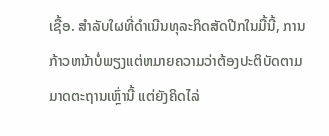ເຊື້ອ. ສໍາລັບໃຜທີ່ດໍາເນີນທຸລະກິດສັດປີກໃນມື້ນີ້, ການກ້າວຫນ້າບໍ່ພຽງແຕ່ຫມາຍຄວາມວ່າຕ້ອງປະຕິບັດຕາມມາດຕະຖານເຫຼົ່ານີ້ ແຕ່ຍັງຄິດໄລ່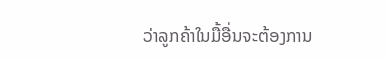ວ່າລູກຄ້າໃນມື້ອື່ນຈະຕ້ອງການ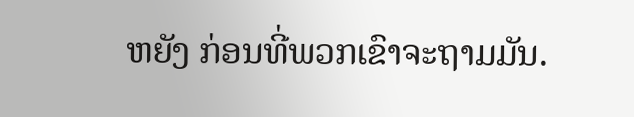ຫຍັງ ກ່ອນທີ່ພວກເຂົາຈະຖາມມັນ.